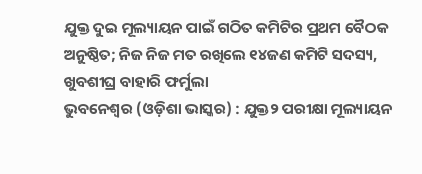ଯୁକ୍ତ ଦୁଇ ମୂଲ୍ୟାୟନ ପାଇଁ ଗଠିତ କମିଟିର ପ୍ରଥମ ବୈଠକ ଅନୁଷ୍ଠିତ; ନିଜ ନିଜ ମତ ରଖିଲେ ୧୪ଜଣ କମିଟି ସଦସ୍ୟ, ଖୁବଶୀଘ୍ର ବାହାରି ଫର୍ମୁଲା
ଭୁବନେଶ୍ବର (ଓଡ଼ିଶା ଭାସ୍କର) : ଯୁକ୍ତ୨ ପରୀକ୍ଷା ମୂଲ୍ୟାୟନ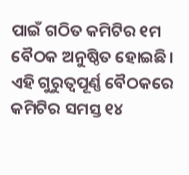ପାଇଁ ଗଠିତ କମିଟିର ୧ମ ବୈଠକ ଅନୁଷ୍ଠିତ ହୋଇଛି। ଏହି ଗୁରୁତ୍ବପୂର୍ଣ୍ଣ ବୈଠକରେ କମିଟିର ସମସ୍ତ ୧୪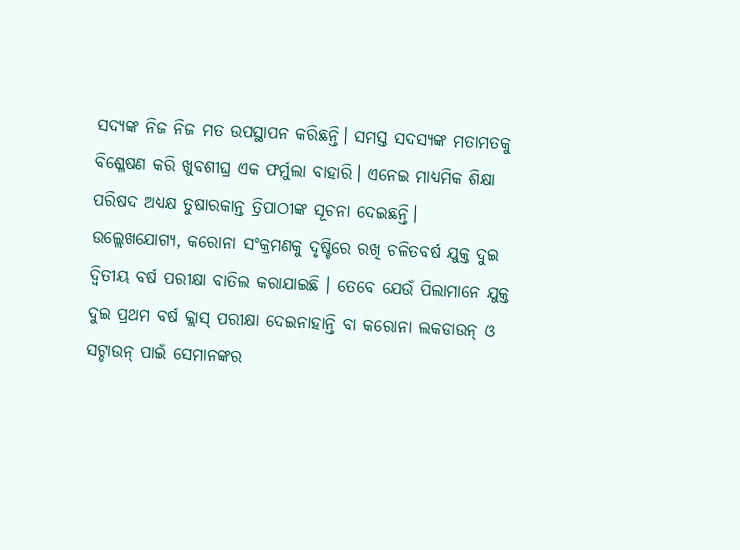ସଦ୍ୟଙ୍କ ନିଜ ନିଜ ମତ ଉପସ୍ଥାପନ କରିଛନ୍ତି। ସମସ୍ତ ସଦସ୍ୟଙ୍କ ମତାମତକୁ ବିଶ୍ଳେଷଣ କରି ଖୁବଶୀଘ୍ର ଏକ ଫର୍ମୁଲା ବାହାରି। ଏନେଇ ମାଧ୍ୟମିକ ଶିକ୍ଷା ପରିଷଦ ଅଧ୍ୟକ୍ଷ ତୁଷାରକାନ୍ତ ତ୍ରିପାଠୀଙ୍କ ସୂଚନା ଦେଇଛନ୍ତି।
ଉଲ୍ଲେଖଯୋଗ୍ୟ, କରୋନା ସଂକ୍ରମଣକୁ ଦୃଷ୍ଟିରେ ରଖି ଚଳିତବର୍ଷ ଯୁକ୍ତ ଦୁଇ ଦ୍ୱିତୀୟ ବର୍ଷ ପରୀକ୍ଷା ବାତିଲ କରାଯାଇଛି । ତେବେ ଯେଉଁ ପିଲାମାନେ ଯୁକ୍ତ ଦୁଇ ପ୍ରଥମ ବର୍ଷ କ୍ଲାସ୍ ପରୀକ୍ଷା ଦେଇନାହାନ୍ତି ବା କରୋନା ଲକଡାଉନ୍ ଓ ସଟ୍ଡାଉନ୍ ପାଇଁ ସେମାନଙ୍କର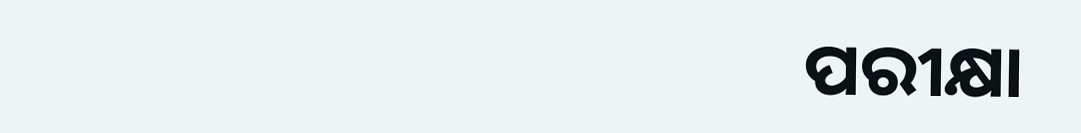ପରୀକ୍ଷା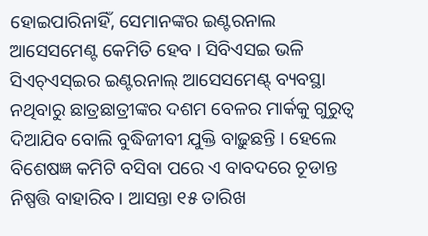ହୋଇପାରିନାହିଁ, ସେମାନଙ୍କର ଇଣ୍ଟରନାଲ ଆସେସମେଣ୍ଟ କେମିତି ହେବ । ସିବିଏସଇ ଭଳି ସିଏଚ୍ଏସ୍ଇର ଇଣ୍ଟରନାଲ୍ ଆସେସମେଣ୍ଟ୍ ବ୍ୟବସ୍ଥା ନଥିବାରୁ ଛାତ୍ରଛାତ୍ରୀଙ୍କର ଦଶମ ବେଳର ମାର୍କକୁ ଗୁରୁତ୍ୱ ଦିଆଯିବ ବୋଲି ବୁଦ୍ଧିଜୀବୀ ଯୁକ୍ତି ବାଢ଼ୁଛନ୍ତି । ହେଲେ ବିଶେଷଜ୍ଞ କମିଟି ବସିବା ପରେ ଏ ବାବଦରେ ଚୂଡାନ୍ତ ନିଷ୍ପତ୍ତି ବାହାରିବ । ଆସନ୍ତା ୧୫ ତାରିଖ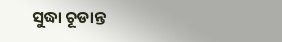ସୁଦ୍ଧା ଚୂଡାନ୍ତ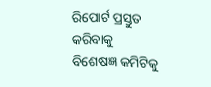ରିପୋର୍ଟ ପ୍ରସ୍ତୁତ କରିବାକୁ ବିଶେଷଜ୍ଞ କମିଟିକୁ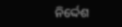ନିର୍ଦ୍ଦେଶ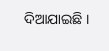ଦିଆଯାଇଛି ।